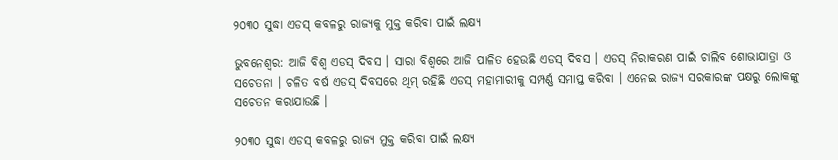୨୦୩୦ ସୁଦ୍ଧା ଏଡସ୍ କବଳରୁ ରାଜ୍ୟକୁ ମୁକ୍ତ କରିବା ପାଇଁ ଲକ୍ଷ୍ୟ

ଭୁବନେଶ୍ୱର: ଆଜି ବିଶ୍ୱ ଏଡସ୍ ଦିବସ । ସାରା ବିଶ୍ୱରେ ଆଜି ପାଳିତ ହେଉଛି ଏଡସ୍ ଦିବସ । ଏଡସ୍ ନିରାକରଣ ପାଇଁ ଚାଲିବ ଶୋଭାଯାତ୍ରା ଓ ସଚେତନା । ଚଳିତ ବର୍ଷ ଏଡସ୍ ଦିବସରେ ଥିମ୍ ରହିଛି ଏଡସ୍ ମହାମାରୀକୁ ସମ୍ପର୍ଣ୍ଣ ସମାପ୍ତ କରିବା । ଏନେଇ ରାଜ୍ୟ ସରକାରଙ୍କ ପକ୍ଷରୁ ଲୋକଙ୍କୁ ସଚେତନ କରାଯାଉଛି ।

୨୦୩୦ ସୁଦ୍ଧା ଏଡସ୍ କବଳରୁ ରାଜ୍ୟ ମୁକ୍ତ କରିବା ପାଇଁ ଲକ୍ଷ୍ୟ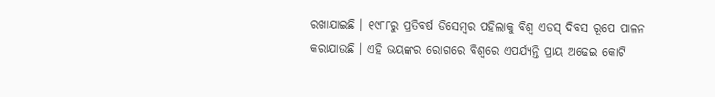ରଖାଯାଇଛି । ୧୯୮୮ରୁ ପ୍ରତିବର୍ଷ ଡିସେମ୍ବର ପହିଲାକୁ ବିଶ୍ୱ ଏଡସ୍ ଦିବସ ରୂପେ ପାଳନ କରାଯାଉଛି । ଏହି ଭୟଙ୍କର ରୋଗରେ ବିଶ୍ୱରେ ଏପର୍ଯ୍ୟନ୍ତି ପ୍ରାୟ ଅଢେଇ କୋଟି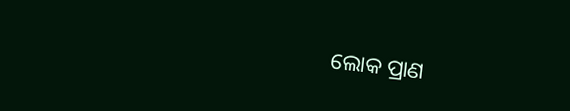ଲୋକ ପ୍ରାଣ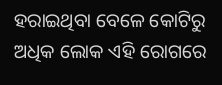ହରାଇଥିବା ବେଳେ କୋଟିରୁ ଅଧିକ ଲୋକ ଏହି ରୋଗରେ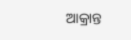ଆକ୍ରାନ୍ତ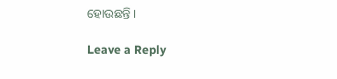ହୋଉଛନ୍ତି ।

Leave a Reply